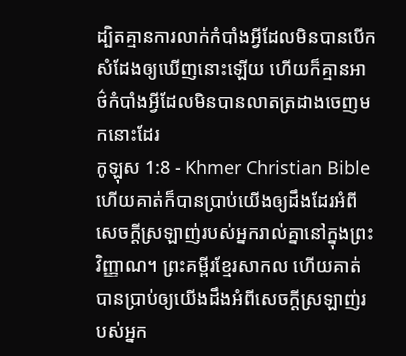ដ្បិតគ្មានការលាក់កំបាំងអ្វីដែលមិនបានបើកសំដែងឲ្យឃើញនោះឡើយ ហើយក៏គ្មានអាថ៌កំបាំងអ្វីដែលមិនបានលាតត្រដាងចេញមកនោះដែរ
កូឡុស 1:8 - Khmer Christian Bible ហើយគាត់ក៏បានប្រាប់យើងឲ្យដឹងដែរអំពីសេចក្ដីស្រឡាញ់របស់អ្នករាល់គ្នានៅក្នុងព្រះវិញ្ញាណ។ ព្រះគម្ពីរខ្មែរសាកល ហើយគាត់បានប្រាប់ឲ្យយើងដឹងអំពីសេចក្ដីស្រឡាញ់របស់អ្នក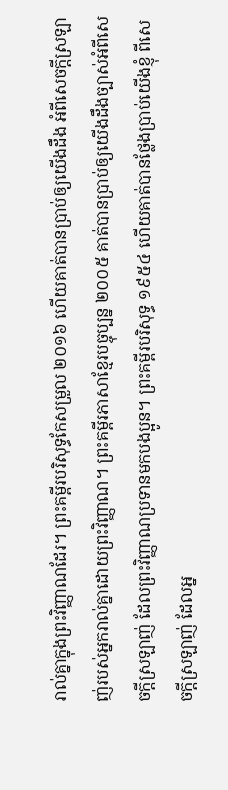រាល់គ្នាក្នុងព្រះវិញ្ញាណដែរ។ ព្រះគម្ពីរបរិសុទ្ធកែសម្រួល ២០១៦ ហើយគាត់បានប្រាប់ឲ្យយើងដឹង អំពីសេចក្តីស្រឡាញ់របស់អ្នករាល់គ្នាដោយព្រះវិញ្ញាណ។ ព្រះគម្ពីរភាសាខ្មែរបច្ចុប្បន្ន ២០០៥ គាត់បានប្រាប់ឲ្យយើងដឹងច្បាស់អំពីសេចក្ដីស្រឡាញ់ ដែលព្រះវិញ្ញាណប្រទានមកបងប្អូន។ ព្រះគម្ពីរបរិសុទ្ធ ១៩៥៤ ហើយគាត់បានថ្លែងប្រាប់យើងខ្ញុំ ពីសេចក្ដីស្រឡាញ់ ដែលអ្ន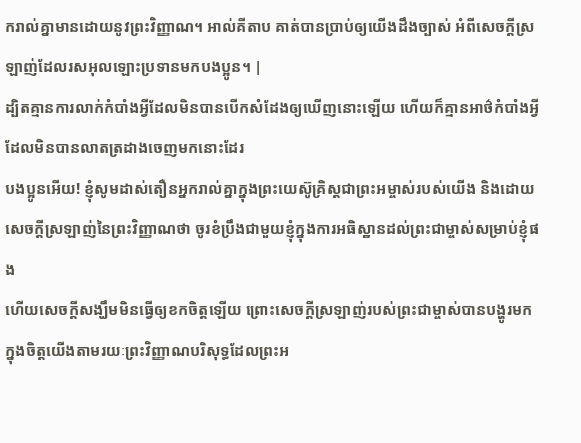ករាល់គ្នាមានដោយនូវព្រះវិញ្ញាណ។ អាល់គីតាប គាត់បានប្រាប់ឲ្យយើងដឹងច្បាស់ អំពីសេចក្ដីស្រឡាញ់ដែលរសអុលឡោះប្រទានមកបងប្អូន។ |
ដ្បិតគ្មានការលាក់កំបាំងអ្វីដែលមិនបានបើកសំដែងឲ្យឃើញនោះឡើយ ហើយក៏គ្មានអាថ៌កំបាំងអ្វីដែលមិនបានលាតត្រដាងចេញមកនោះដែរ
បងប្អូនអើយ! ខ្ញុំសូមដាស់តឿនអ្នករាល់គ្នាក្នុងព្រះយេស៊ូគ្រិស្ដជាព្រះអម្ចាស់របស់យើង និងដោយសេចក្ដីស្រឡាញ់នៃព្រះវិញ្ញាណថា ចូរខំប្រឹងជាមួយខ្ញុំក្នុងការអធិស្ឋានដល់ព្រះជាម្ចាស់សម្រាប់ខ្ញុំផង
ហើយសេចក្ដីសង្ឃឹមមិនធ្វើឲ្យខកចិត្ដឡើយ ព្រោះសេចក្ដីស្រឡាញ់របស់ព្រះជាម្ចាស់បានបង្ហូរមកក្នុងចិត្ដយើងតាមរយៈព្រះវិញ្ញាណបរិសុទ្ធដែលព្រះអ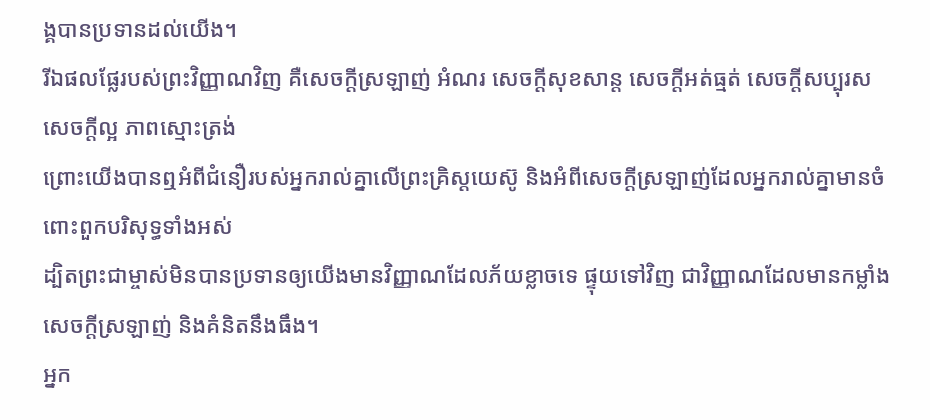ង្គបានប្រទានដល់យើង។
រីឯផលផ្លែរបស់ព្រះវិញ្ញាណវិញ គឺសេចក្ដីស្រឡាញ់ អំណរ សេចក្ដីសុខសាន្ដ សេចក្ដីអត់ធ្មត់ សេចក្ដីសប្បុរស សេចក្តីល្អ ភាពស្មោះត្រង់
ព្រោះយើងបានឮអំពីជំនឿរបស់អ្នករាល់គ្នាលើព្រះគ្រិស្ដយេស៊ូ និងអំពីសេចក្ដីស្រឡាញ់ដែលអ្នករាល់គ្នាមានចំពោះពួកបរិសុទ្ធទាំងអស់
ដ្បិតព្រះជាម្ចាស់មិនបានប្រទានឲ្យយើងមានវិញ្ញាណដែលភ័យខ្លាចទេ ផ្ទុយទៅវិញ ជាវិញ្ញាណដែលមានកម្លាំង សេចក្ដីស្រឡាញ់ និងគំនិតនឹងធឹង។
អ្នក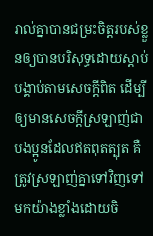រាល់គ្នាបានជម្រះចិត្ដរបស់ខ្លួនឲ្យបានបរិសុទ្ធដោយស្ដាប់បង្គាប់តាមសេចក្ដីពិត ដើម្បីឲ្យមានសេចក្ដីស្រឡាញ់ជាបងប្អូនដែលឥតពុតត្បុត គឺត្រូវស្រឡាញ់គ្នាទៅវិញទៅមកយ៉ាងខ្លាំងដោយចិ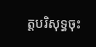ត្ដបរិសុទ្ធចុះ